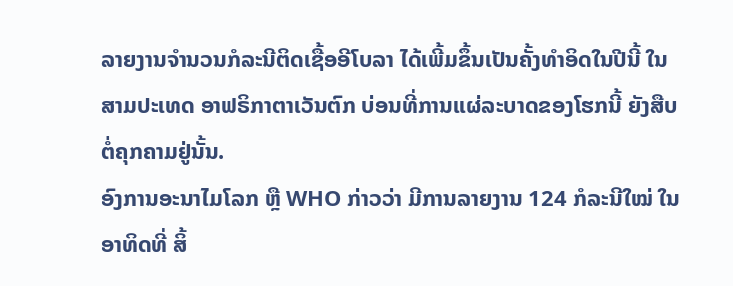ລາຍງານຈຳນວນກໍລະນີຕິດເຊື້ອອີໂບລາ ໄດ້ເພີ້ມຂຶ້ນເປັນຄັ້ງທຳອິດໃນປີນີ້ ໃນສາມປະເທດ ອາຟຣິກາຕາເວັນຕົກ ບ່ອນທີ່ການແຜ່ລະບາດຂອງໂຮກນີ້ ຍັງສືບຕໍ່ຄຸກຄາມຢູ່ນັ້ນ.
ອົງການອະນາໄມໂລກ ຫຼື WHO ກ່າວວ່າ ມີການລາຍງານ 124 ກໍລະນີໃໝ່ ໃນອາທິດທີ່ ສິ້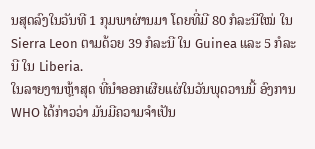ນສຸດລົງໃນວັນທີ 1 ກຸມພາຜ່ານມາ ໂດຍທີ່ມີ 80 ກໍລະນີໃໝ່ ໃນ Sierra Leon ຕາມດ້ວຍ 39 ກໍລະນີ ໃນ Guinea ແລະ 5 ກໍລະນີ ໃນ Liberia.
ໃນລາຍງານຫຼ້າສຸດ ທີ່ນຳອອກເຜີຍແຜ່ໃນວັນພຸດວານນີ້ ອົງການ WHO ໄດ້ກ່າວວ່າ ມັນມີຄວາມຈຳເປັນ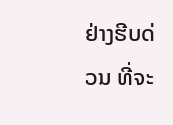ຢ່າງຮີບດ່ວນ ທີ່ຈະ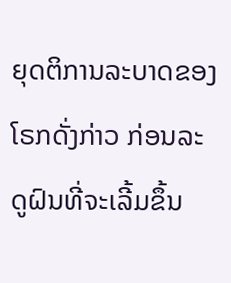ຍຸດຕິການລະບາດຂອງໂຣກດັ່ງກ່າວ ກ່ອນລະດູຝົນທີ່ຈະເລີ້ມຂຶ້ນ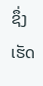ຊຶ່ງເຮັດ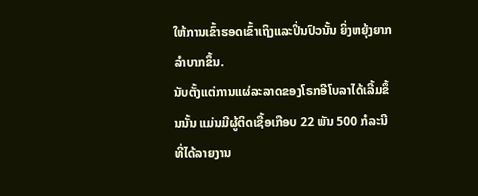ໃຫ້ການເຂົ້າຮອດເຂົ້າເຖິງແລະປິ່ນປົວນັ້ນ ຍິ່ງຫຍຸ້ງຍາກ ລຳບາກຂຶ້ນ.
ນັບຕັ້ງແຕ່ການແຜ່ລະລາດຂອງໂຣກອີໂບລາໄດ້ເລີ້ມຂຶ້ນນັ້ນ ແມ່ນມີຜູ້ຕິດເຊື້ອເກືອບ 22 ພັນ 500 ກໍລະນີ ທີ່ໄດ້ລາຍງານ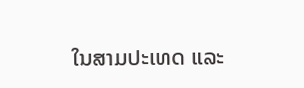ໃນສາມປະເທດ ແລະ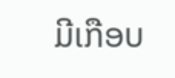ມີເກືອບ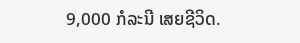9,000 ກໍລະນີ ເສຍຊີວິດ.